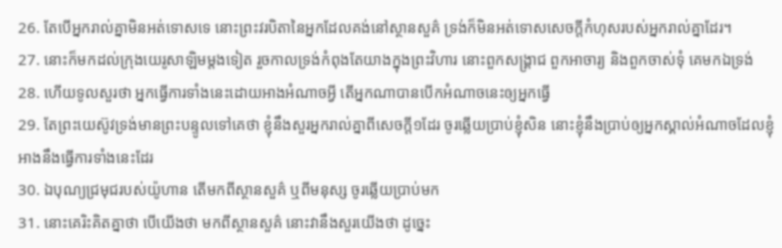26. តែបើអ្នករាល់គ្នាមិនអត់ទោសទេ នោះព្រះវរបិតានៃអ្នកដែលគង់នៅស្ថានសួគ៌ ទ្រង់ក៏មិនអត់ទោសសេចក្តីកំហុសរបស់អ្នករាល់គ្នាដែរ។
27. នោះក៏មកដល់ក្រុងយេរូសាឡិមម្តងទៀត រួចកាលទ្រង់កំពុងតែយាងក្នុងព្រះវិហារ នោះពួកសង្គ្រាជ ពួកអាចារ្យ និងពួកចាស់ទុំ គេមកឯទ្រង់
28. ហើយទូលសួរថា អ្នកធ្វើការទាំងនេះដោយអាងអំណាចអ្វី តើអ្នកណាបានបើកអំណាចនេះឲ្យអ្នកធ្វើ
29. តែព្រះយេស៊ូវទ្រង់មានព្រះបន្ទូលទៅគេថា ខ្ញុំនឹងសួរអ្នករាល់គ្នាពីសេចក្តី១ដែរ ចូរឆ្លើយប្រាប់ខ្ញុំសិន នោះខ្ញុំនឹងប្រាប់ឲ្យអ្នកស្គាល់អំណាចដែលខ្ញុំអាងនឹងធ្វើការទាំងនេះដែរ
30. ឯបុណ្យជ្រមុជរបស់យ៉ូហាន តើមកពីស្ថានសួគ៌ ឬពីមនុស្ស ចូរឆ្លើយប្រាប់មក
31. នោះគេរិះគិតគ្នាថា បើយើងថា មកពីស្ថានសួគ៌ នោះវានឹងសួរយើងថា ដូច្នេះ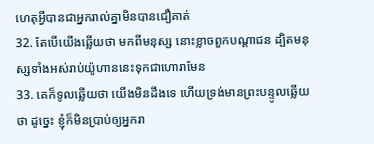ហេតុអ្វីបានជាអ្នករាល់គ្នាមិនបានជឿគាត់
32. តែបើយើងឆ្លើយថា មកពីមនុស្ស នោះខ្លាចពួកបណ្តាជន ដ្បិតមនុស្សទាំងអស់រាប់យ៉ូហាននេះទុកជាហោរាមែន
33. គេក៏ទូលឆ្លើយថា យើងមិនដឹងទេ ហើយទ្រង់មានព្រះបន្ទូលឆ្លើយថា ដូច្នេះ ខ្ញុំក៏មិនប្រាប់ឲ្យអ្នករា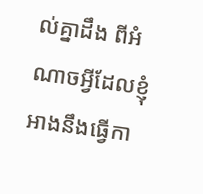ល់គ្នាដឹង ពីអំណាចអ្វីដែលខ្ញុំអាងនឹងធ្វើកា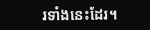រទាំងនេះដែរ។